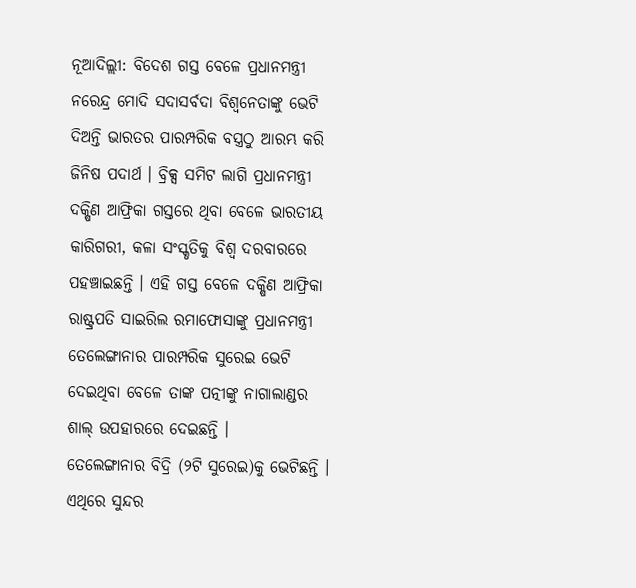ନୂଆଦିଲ୍ଲୀ: ବିଦେଶ ଗସ୍ତ ବେଳେ ପ୍ରଧାନମନ୍ତ୍ରୀ ନରେନ୍ଦ୍ର ମୋଦି ସଦାସର୍ବଦା ବିଶ୍ବନେତାଙ୍କୁ ଭେଟି ଦିଅନ୍ତି ଭାରତର ପାରମ୍ପରିକ ବସ୍ତ୍ରଠୁ ଆରମ୍ଭ କରି ଜିନିଷ ପଦାର୍ଥ । ବ୍ରିକ୍ସ ସମିଟ ଲାଗି ପ୍ରଧାନମନ୍ତ୍ରୀ ଦକ୍ଷିଣ ଆଫ୍ରିକା ଗସ୍ତରେ ଥିବା ବେଳେ ଭାରତୀୟ କାରିଗରୀ, କଳା ସଂସ୍କୃତିକୁ ବିଶ୍ବ ଦରବାରରେ ପହଞ୍ଚାଇଛନ୍ତି । ଏହି ଗସ୍ତ ବେଳେ ଦକ୍ଷିଣ ଆଫ୍ରିକା ରାଷ୍ଟ୍ରପତି ସାଇରିଲ ରମାଫୋସାଙ୍କୁ ପ୍ରଧାନମନ୍ତ୍ରୀ ତେଲେଙ୍ଗାନାର ପାରମ୍ପରିକ ସୁରେଇ ଭେଟି ଦେଇଥିବା ବେଳେ ତାଙ୍କ ପତ୍ନୀଙ୍କୁ ନାଗାଲାଣ୍ଡର ଶାଲ୍ ଉପହାରରେ ଦେଇଛନ୍ତି ।
ତେଲେଙ୍ଗାନାର ବିଦ୍ରି (୨ଟି ସୁରେଇ)କୁ ଭେଟିଛନ୍ତି । ଏଥିରେ ସୁନ୍ଦର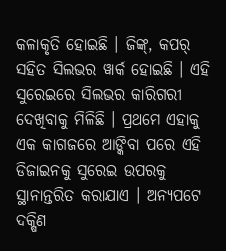କଳାକୃତି ହୋଇଛି । ଜିଙ୍କ୍, କପର୍ ସହିତ ସିଲଭର ୱାର୍କ ହୋଇଛି । ଏହି ସୁରେଇରେ ସିଲଭର କାରିଗରୀ ଦେଖିବାକୁ ମିଳିଛି । ପ୍ରଥମେ ଏହାକୁ ଏକ କାଗଜରେ ଆଙ୍କିବା ପରେ ଏହି ଡିଜାଇନକୁ ସୁରେଇ ଉପରକୁ ସ୍ଥାନାନ୍ତରିତ କରାଯାଏ । ଅନ୍ୟପଟେ ଦକ୍ଷିଣ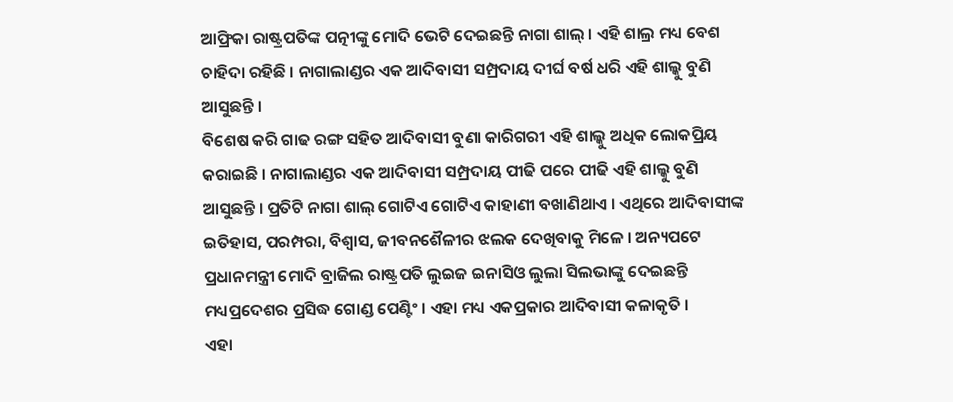ଆଫ୍ରିକା ରାଷ୍ଟ୍ରପତିଙ୍କ ପତ୍ନୀଙ୍କୁ ମୋଦି ଭେଟି ଦେଇଛନ୍ତି ନାଗା ଶାଲ୍ । ଏହି ଶାଲ୍ର ମଧ୍ୟ ବେଶ ଚାହିଦା ରହିଛି । ନାଗାଲାଣ୍ଡର ଏକ ଆଦିବାସୀ ସମ୍ପ୍ରଦାୟ ଦୀର୍ଘ ବର୍ଷ ଧରି ଏହି ଶାଲ୍କୁ ବୁଣି ଆସୁଛନ୍ତି ।
ବିଶେଷ କରି ଗାଢ ରଙ୍ଗ ସହିତ ଆଦିବାସୀ ବୁଣା କାରିଗରୀ ଏହି ଶାଲ୍କୁ ଅଧିକ ଲୋକପ୍ରିୟ କରାଇଛି । ନାଗାଲାଣ୍ଡର ଏକ ଆଦିବାସୀ ସମ୍ପ୍ରଦାୟ ପୀଢି ପରେ ପୀଢି ଏହି ଶାଲ୍କୁ ବୁଣି ଆସୁଛନ୍ତି । ପ୍ରତିଟି ନାଗା ଶାଲ୍ ଗୋଟିଏ ଗୋଟିଏ କାହାଣୀ ବଖାଣିଥାଏ । ଏଥିରେ ଆଦିବାସୀଙ୍କ ଇତିହାସ, ପରମ୍ପରା, ବିଶ୍ବାସ, ଜୀବନଶୈଳୀର ଝଲକ ଦେଖିବାକୁ ମିଳେ । ଅନ୍ୟପଟେ ପ୍ରଧାନମନ୍ତ୍ରୀ ମୋଦି ବ୍ରାଜିଲ ରାଷ୍ଟ୍ରପତି ଲୁଇଜ ଇନାସିଓ ଲୁଲା ସିଲଭାଙ୍କୁ ଦେଇଛନ୍ତି ମଧ୍ୟପ୍ରଦେଶର ପ୍ରସିଦ୍ଧ ଗୋଣ୍ଡ ପେଣ୍ଟିଂ । ଏହା ମଧ୍ୟ ଏକପ୍ରକାର ଆଦିବାସୀ କଳାକୃତି ।
ଏହା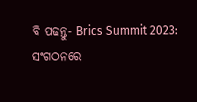ବି ପଢନ୍ତୁ- Brics Summit 2023: ସଂଗଠନରେ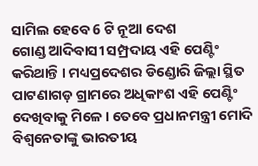ସାମିଲ ହେବେ 6 ଟି ନୂଆ ଦେଶ
ଗୋଣ୍ଡ ଆଦିବାସୀ ସମ୍ପ୍ରଦାୟ ଏହି ପେଣ୍ଟିଂ କରିଥାନ୍ତି । ମଧ୍ୟପ୍ରଦେଶର ଡିଣ୍ଡୋରି ଜିଲ୍ଲା ସ୍ଥିତ ପାଟଣାଗଡ଼ ଗ୍ରାମରେ ଅଧିକାଂଶ ଏହି ପେଣ୍ଟିଂ ଦେଖିବାକୁ ମିଳେ । ତେବେ ପ୍ରଧାନମନ୍ତ୍ରୀ ମୋଦି ବିଶ୍ବନେତାଙ୍କୁ ଭାରତୀୟ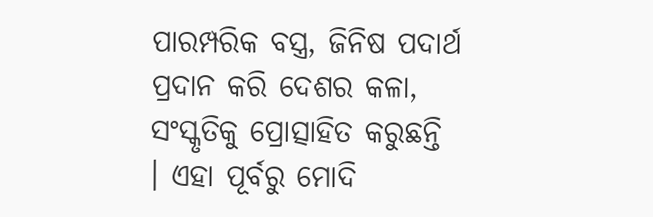ପାରମ୍ପରିକ ବସ୍ତ୍ର, ଜିନିଷ ପଦାର୍ଥ ପ୍ରଦାନ କରି ଦେଶର କଳା, ସଂସ୍କୃତିକୁ ପ୍ରୋତ୍ସାହିତ କରୁଛନ୍ତି । ଏହା ପୂର୍ବରୁ ମୋଦି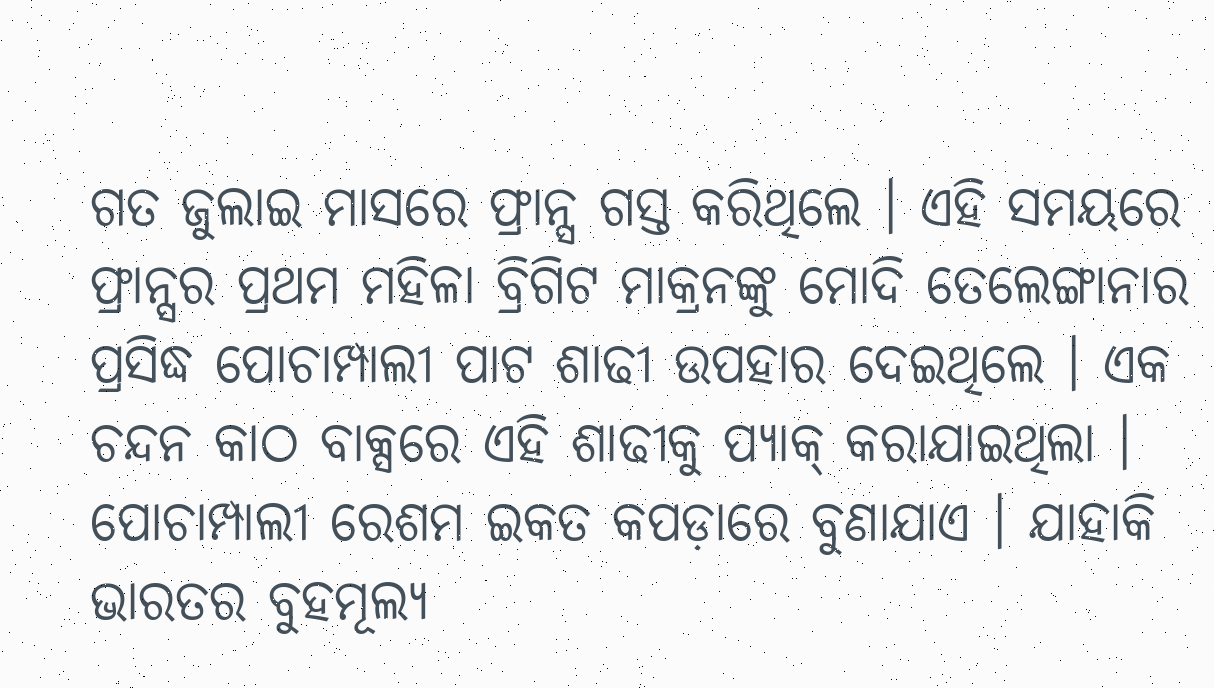ଗତ ଜୁଲାଇ ମାସରେ ଫ୍ରାନ୍ସ ଗସ୍ତ କରିଥିଲେ । ଏହି ସମୟରେ ଫ୍ରାନ୍ସର ପ୍ରଥମ ମହିଳା ବ୍ରିଗିଟ ମାକ୍ରନଙ୍କୁ ମୋଦି ତେଲେଙ୍ଗାନାର ପ୍ରସିଦ୍ଧ ପୋଚାମ୍ପାଲୀ ପାଟ ଶାଢୀ ଉପହାର ଦେଇଥିଲେ । ଏକ ଚନ୍ଦନ କାଠ ବାକ୍ସରେ ଏହି ଶାଢୀକୁ ପ୍ୟାକ୍ କରାଯାଇଥିଲା । ପୋଚାମ୍ପାଲୀ ରେଶମ ଇକତ କପଡ଼ାରେ ବୁଣାଯାଏ । ଯାହାକି ଭାରତର ବୁହମୂଲ୍ୟ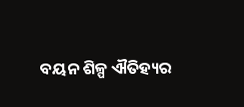ବୟନ ଶିଳ୍ପ ଐତିହ୍ୟର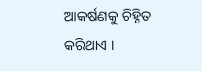ଆକର୍ଷଣକୁ ଚିହ୍ନିତ କରିଥାଏ ।